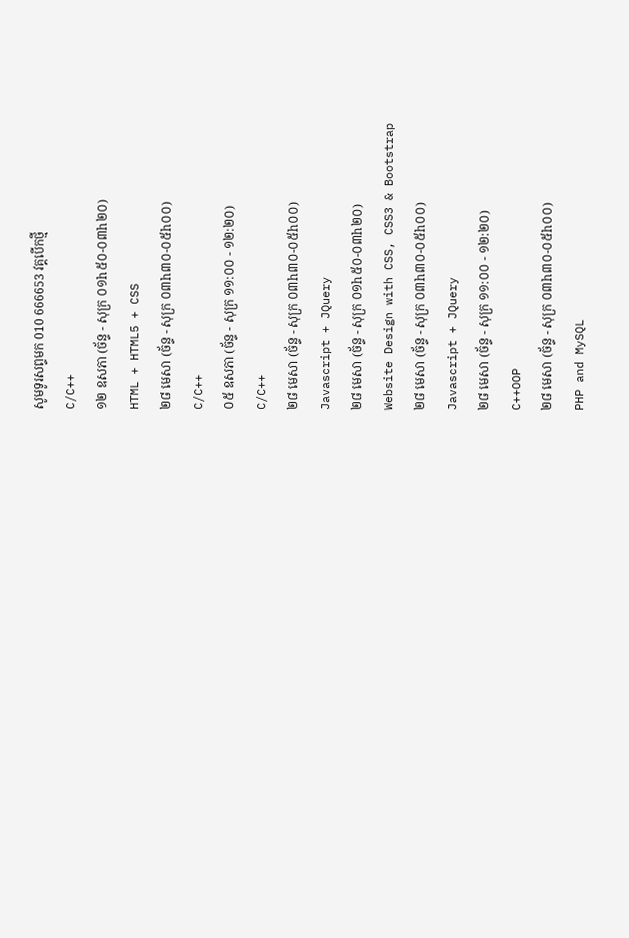សូមទូរសព្ទមក 010 666653 វគ្គបើកថ្មី
C/C++
១២ ឧសភា (ច័ន្ទ - សុក្រ ០១h៥០-០៣h២០)
HTML + HTML5 + CSS
២៨ មេសា (ច័ន្ទ - សុក្រ ០៣h៣០-០៥h០០)
C/C++
០៥ ឧសភា (ច័ន្ទ - សុក្រ ១១:០០ - ១២:២០)
C/C++
២៨ មេសា (ច័ន្ទ - សុក្រ ០៣h៣០-០៥h០០)
Javascript + JQuery
២៨ មេសា (ច័ន្ទ - សុក្រ ០១h៥០-០៣h២០)
Website Design with CSS, CSS3 & Bootstrap
២៨ មេសា (ច័ន្ទ - សុក្រ ០៣h៣០-០៥h០០)
Javascript + JQuery
២៨ មេសា (ច័ន្ទ - សុក្រ ១១:០០ - ១២:២០)
C++OOP
២៨ មេសា (ច័ន្ទ - សុក្រ ០៣h៣០-០៥h០០)
PHP and MySQL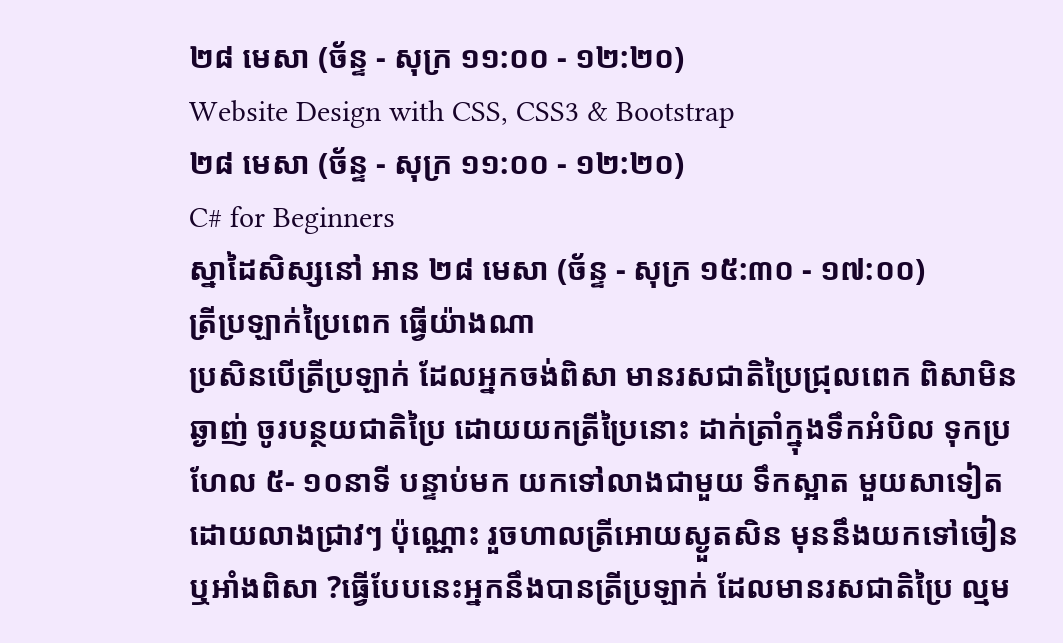២៨ មេសា (ច័ន្ទ - សុក្រ ១១:០០ - ១២:២០)
Website Design with CSS, CSS3 & Bootstrap
២៨ មេសា (ច័ន្ទ - សុក្រ ១១:០០ - ១២:២០)
C# for Beginners
ស្នាដៃសិស្សនៅ អាន ២៨ មេសា (ច័ន្ទ - សុក្រ ១៥:៣០ - ១៧:០០)
ត្រីប្រឡាក់ប្រៃពេក ធ្វើយ៉ាងណា
ប្រសិនបើត្រីប្រឡាក់ ដែលអ្នកចង់ពិសា មានរសជាតិប្រៃជ្រុលពេក ពិសាមិនឆ្ងាញ់ ចូរបន្ថយជាតិប្រៃ ដោយយកត្រីប្រៃនោះ ដាក់ត្រាំក្នុងទឹកអំបិល ទុកប្រហែល ៥- ១០នាទី បន្ទាប់មក យកទៅលាងជាមួយ ទឹកស្អាត មួយសាទៀត ដោយលាងជ្រាវៗ ប៉ុណ្ណោះ រួចហាលត្រីអោយស្ងួតសិន មុននឹងយកទៅចៀន ឬអាំងពិសា ?ធ្វើបែបនេះអ្នកនឹងបានត្រីប្រឡាក់ ដែលមានរសជាតិប្រៃ ល្មម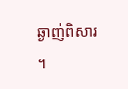ឆ្ងាញ់ពិសារ ។